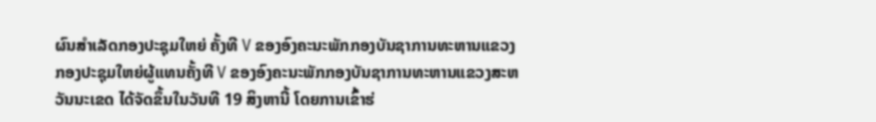ຜົນສຳເລັດກອງປະຊຸມໃຫຍ່ ຄັ້ງທີ V ຂອງອົງຄະນະພັກກອງບັນຊາການທະຫານແຂວງ
ກອງປະຊຸມໃຫຍ່ຜູ້ແທນຄັ້ງທີ V ຂອງອົງຄະນະພັກກອງບັນຊາການທະຫານແຂວງສະຫວັນນະເຂດ ໄດ້ຈັດຂຶ້ນໃນວັນທີ 19 ສິງຫານີ້ ໂດຍການເຂົ້າຮ່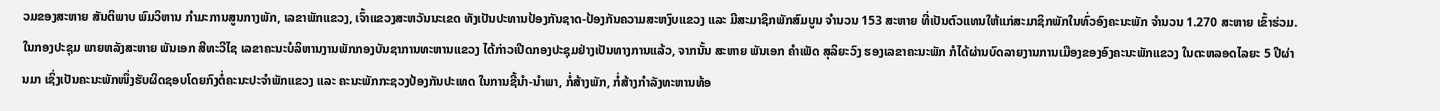ວມຂອງສະຫາຍ ສັນຕິພາບ ພົມວິຫານ ກຳມະການສູນກາງພັກ, ເລຂາພັກແຂວງ, ເຈົ້າແຂວງສະຫວັນນະເຂດ ທັງເປັນປະທານປ້ອງກັນຊາດ-ປ້ອງກັນຄວາມສະຫງົບແຂວງ ແລະ ມີສະມາຊິກພັກສົມບູນ ຈຳນວນ 153 ສະຫາຍ ທີ່ເປັນຕົວແທນໃຫ້ແກ່ສະມາຊິກພັກໃນທົ່ວອົງຄະນະພັກ ຈຳນວນ 1.270 ສະຫາຍ ເຂົ້າຮ່ວມ.
ໃນກອງປະຊຸມ ພາຍຫລັງສະຫາຍ ພັນເອກ ສີທະວີໄຊ ເລຂາຄະນະບໍລິຫານງານພັກກອງບັນຊາການທະຫານແຂວງ ໄດ້ກ່າວເປີດກອງປະຊຸມຢ່າງເປັນທາງການແລ້ວ, ຈາກນັ້ນ ສະຫາຍ ພັນເອກ ຄຳເພັດ ສຸລິຍະວົງ ຮອງເລຂາຄະນະພັກ ກໍໄດ້ຜ່ານບົດລາຍງານການເມືອງຂອງອົງຄະນະພັກແຂວງ ໃນຕະຫລອດໄລຍະ 5 ປີຜ່ານມາ ເຊິ່ງເປັນຄະນະພັກໜຶ່ງຮັບຜິດຊອບໂດຍກົງຕໍ່ຄະນະປະຈຳພັກແຂວງ ແລະ ຄະນະພັກກະຊວງປ້ອງກັນປະເທດ ໃນການຊີ້ນຳ-ນຳພາ, ກໍ່ສ້າງພັກ, ກໍ່ສ້າງກຳລັງທະຫານທ້ອ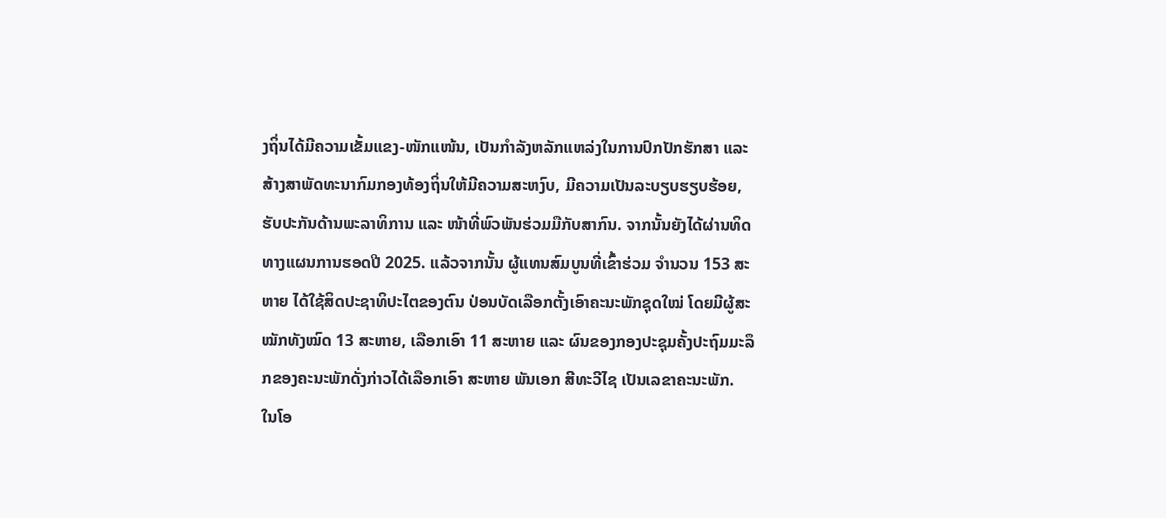ງຖິ່ນໄດ້ມີຄວາມເຂັ້ມແຂງ-ໜັກແໜ້ນ, ເປັນກຳລັງຫລັກແຫລ່ງໃນການປົກປັກຮັກສາ ແລະ ສ້າງສາພັດທະນາກົມກອງທ້ອງຖິ່ນໃຫ້ມີຄວາມສະຫງົບ, ມີຄວາມເປັນລະບຽບຮຽບຮ້ອຍ, ຮັບປະກັນດ້ານພະລາທິການ ແລະ ໜ້າທີ່ພົວພັນຮ່ວມມືກັບສາກົນ. ຈາກນັ້ນຍັງໄດ້ຜ່ານທິດທາງແຜນການຮອດປີ 2025. ແລ້ວຈາກນັ້ນ ຜູ້ແທນສົມບູນທີ່ເຂົ້າຮ່ວມ ຈຳນວນ 153 ສະຫາຍ ໄດ້ໃຊ້ສິດປະຊາທິປະໄຕຂອງຕົນ ປ່ອນບັດເລືອກຕັ້ງເອົາຄະນະພັກຊຸດໃໝ່ ໂດຍມີຜູ້ສະໝັກທັງໝົດ 13 ສະຫາຍ, ເລືອກເອົາ 11 ສະຫາຍ ແລະ ຜົນຂອງກອງປະຊຸມຄັ້ງປະຖົມມະລຶກຂອງຄະນະພັກດັ່ງກ່າວໄດ້ເລືອກເອົາ ສະຫາຍ ພັນເອກ ສີທະວີໄຊ ເປັນເລຂາຄະນະພັກ.
ໃນໂອ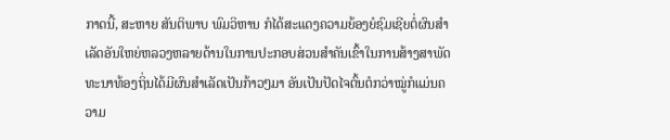ກາດນີ້, ສະຫາຍ ສັນຕິພາບ ພົມວິຫານ ກໍໄດ້ສະແດງຄວາມຍ້ອງຍໍຊົມເຊີຍຕໍ່ຜົນສຳເລັດອັນໃຫຍ່ຫລວງຫລາຍດ້ານໃນການປະກອບສ່ວນສຳຄັນເຂົ້າໃນການສ້າງສາພັດທະນາທ້ອງຖິ່ນໄດ້ມີຜົນສຳເລັດເປັນກ້າວໆມາ ອັນເປັນປັດໄຈຕົ້ນຕໍກວ່າໝູ່ກໍແມ່ນຄວາມ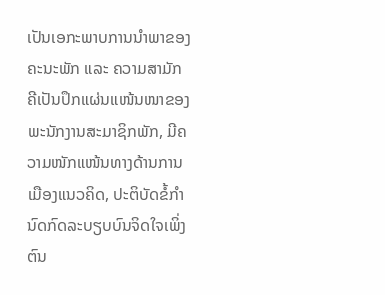ເປັນເອກະພາບການນຳພາຂອງຄະນະພັກ ແລະ ຄວາມສາມັກຄີເປັນປຶກແຜ່ນແໜ້ນໜາຂອງພະນັກງານສະມາຊິກພັກ, ມີຄວາມໜັກແໜ້ນທາງດ້ານການເມືອງແນວຄິດ, ປະຕິບັດຂໍ້ກຳນົດກົດລະບຽບບົນຈິດໃຈເພິ່ງຕົນ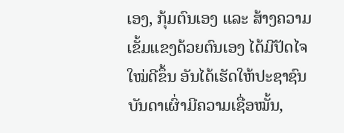ເອງ, ກຸ້ມຕົນເອງ ແລະ ສ້າງຄວາມເຂັ້ມແຂງດ້ວຍຕົນເອງ ໄດ້ມີປັດໄຈໃໝ່ດີຂຶ້ນ ອັນໄດ້ເຮັດໃຫ້ປະຊາຊົນບັນດາເຜົ່າມີຄວາມເຊື່ອໝັ້ນ,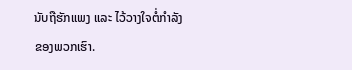ນັບຖືຮັກແພງ ແລະ ໄວ້ວາງໃຈຕໍ່ກຳລັງຂອງພວກເຮົາ.